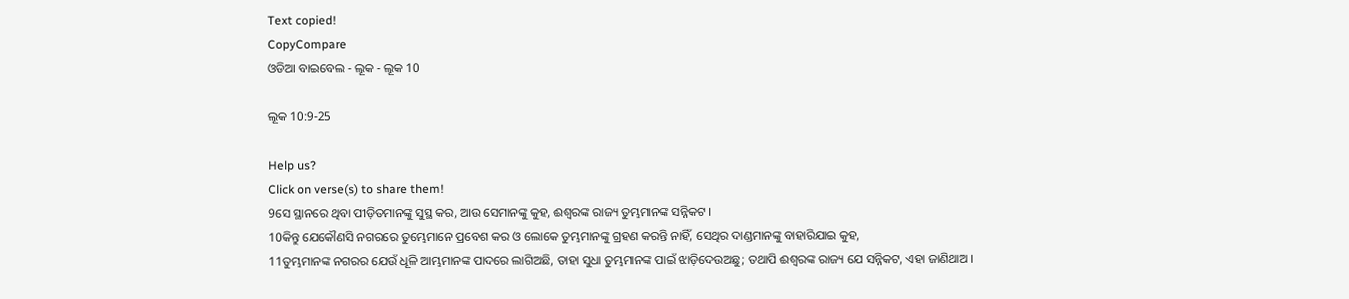Text copied!
CopyCompare
ଓଡିଆ ବାଇବେଲ - ଲୂକ - ଲୂକ 10

ଲୂକ 10:9-25

Help us?
Click on verse(s) to share them!
9ସେ ସ୍ଥାନରେ ଥିବା ପୀଡ଼ିତମାନଙ୍କୁ ସୁସ୍ଥ କର, ଆଉ ସେମାନଙ୍କୁ କୁହ, ଈଶ୍ୱରଙ୍କ ରାଜ୍ୟ ତୁମ୍ଭମାନଙ୍କ ସନ୍ନିକଟ ।
10କିନ୍ତୁ ଯେକୌଣସି ନଗରରେ ତୁମ୍ଭେମାନେ ପ୍ରବେଶ କର ଓ ଲୋକେ ତୁମ୍ଭମାନଙ୍କୁ ଗ୍ରହଣ କରନ୍ତି ନାହିଁ, ସେଥିର ଦାଣ୍ଡମାନଙ୍କୁ ବାହାରିଯାଇ କୁହ,
11ତୁମ୍ଭମାନଙ୍କ ନଗରର ଯେଉଁ ଧୂଳି ଆମ୍ଭମାନଙ୍କ ପାଦରେ ଲାଗିଅଛି, ତାହା ସୁଧା ତୁମ୍ଭମାନଙ୍କ ପାଇଁ ଝାଡ଼ିଦେଉଅଛୁ; ତଥାପି ଈଶ୍ୱରଙ୍କ ରାଜ୍ୟ ଯେ ସନ୍ନିକଟ, ଏହା ଜାଣିଥାଅ ।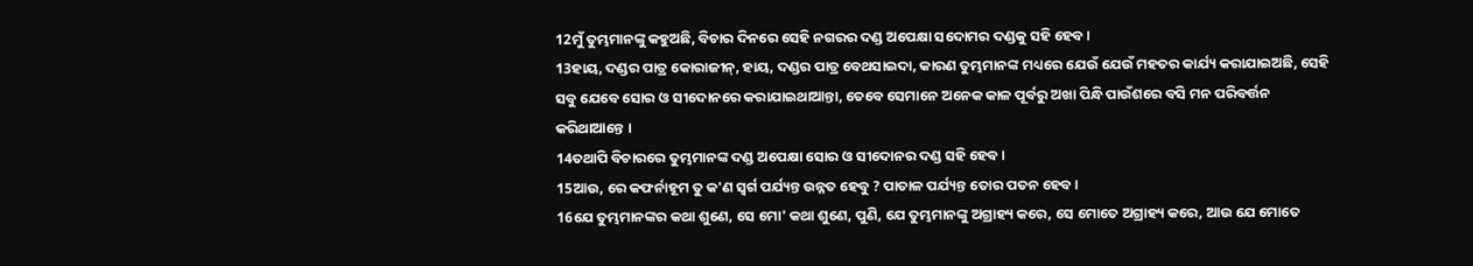12ମୁଁ ତୁମ୍ଭମାନଙ୍କୁ କହୁଅଛି, ବିଚାର ଦିନରେ ସେହି ନଗରର ଦଣ୍ଡ ଅପେକ୍ଷା ସଦୋମର ଦଣ୍ଡକୁ ସହି ହେବ ।
13ହାୟ, ଦଣ୍ଡର ପାତ୍ର କୋରାଜୀନ୍, ହାୟ, ଦଣ୍ଡର ପାତ୍ର ବେଥସାଇଦା, କାରଣ ତୁମ୍ଭମାନଙ୍କ ମଧ୍ୟରେ ଯେଉଁ ଯେଉଁ ମହତର କାର୍ଯ୍ୟ କରାଯାଇଅଛି, ସେହି ସବୁ ଯେବେ ସୋର ଓ ସୀଦୋନରେ କରାଯାଇଥାଆନ୍ତା, ତେବେ ସେମାନେ ଅନେକ କାଳ ପୂର୍ବରୁ ଅଖା ପିନ୍ଧି ପାଉଁଶରେ ବସି ମନ ପରିବର୍ତ୍ତନ କରିଥାଆନ୍ତେ ।
14ତଥାପି ବିଚାରରେ ତୁମ୍ଭମାନଙ୍କ ଦଣ୍ଡ ଅପେକ୍ଷା ସୋର ଓ ସୀଦୋନର ଦଣ୍ଡ ସହି ହେବ ।
15ଆଉ, ରେ କଫର୍ନାହୂମ ତୁ କ'ଣ ସ୍ୱର୍ଗ ପର୍ଯ୍ୟନ୍ତ ଉନ୍ନତ ହେବୁ ? ପାତାଳ ପର୍ଯ୍ୟନ୍ତ ତୋର ପତନ ହେବ ।
16ଯେ ତୁମ୍ଭମାନଙ୍କର କଥା ଶୁଣେ, ସେ ମୋ' କଥା ଶୁଣେ, ପୁଣି, ଯେ ତୁମ୍ଭମାନଙ୍କୁ ଅଗ୍ରାହ୍ୟ କରେ, ସେ ମୋତେ ଅଗ୍ରାହ୍ୟ କରେ, ଆଉ ଯେ ମୋତେ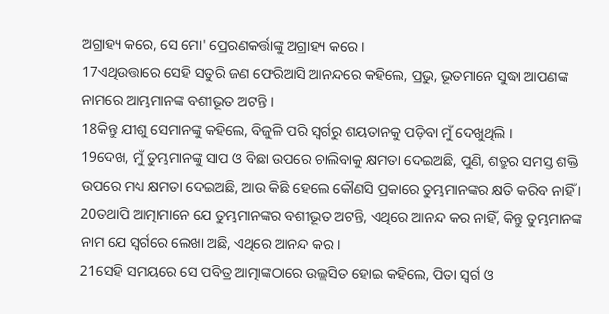ଅଗ୍ରାହ୍ୟ କରେ, ସେ ମୋ' ପ୍ରେରଣକର୍ତ୍ତାଙ୍କୁ ଅଗ୍ରାହ୍ୟ କରେ ।
17ଏଥିଉତ୍ତାରେ ସେହି ସତୁରି ଜଣ ଫେରିଆସି ଆନନ୍ଦରେ କହିଲେ, ପ୍ରଭୁ, ଭୂତମାନେ ସୁଦ୍ଧା ଆପଣଙ୍କ ନାମରେ ଆମ୍ଭମାନଙ୍କ ବଶୀଭୂତ ଅଟନ୍ତି ।
18କିନ୍ତୁ ଯୀଶୁ ସେମାନଙ୍କୁ କହିଲେ, ବିଜୁଳି ପରି ସ୍ୱର୍ଗରୁ ଶୟତାନକୁ ପଡ଼ିବା ମୁଁ ଦେଖୁଥିଲି ।
19ଦେଖ, ମୁଁ ତୁମ୍ଭମାନଙ୍କୁ ସାପ ଓ ବିଛା ଉପରେ ଚାଲିବାକୁ କ୍ଷମତା ଦେଇଅଛି, ପୁଣି, ଶତ୍ରୁର ସମସ୍ତ ଶକ୍ତି ଉପରେ ମଧ୍ୟ କ୍ଷମତା ଦେଇଅଛି, ଆଉ କିଛି ହେଲେ କୌଣସି ପ୍ରକାରେ ତୁମ୍ଭମାନଙ୍କର କ୍ଷତି କରିବ ନାହିଁ ।
20ତଥାପି ଆତ୍ମାମାନେ ଯେ ତୁମ୍ଭମାନଙ୍କର ବଶୀଭୂତ ଅଟନ୍ତି, ଏଥିରେ ଆନନ୍ଦ କର ନାହିଁ, କିନ୍ତୁ ତୁମ୍ଭମାନଙ୍କ ନାମ ଯେ ସ୍ୱର୍ଗରେ ଲେଖା ଅଛି, ଏଥିରେ ଆନନ୍ଦ କର ।
21ସେହି ସମୟରେ ସେ ପବିତ୍ର ଆତ୍ମାଙ୍କଠାରେ ଉଲ୍ଲସିତ ହୋଇ କହିଲେ, ପିତା ସ୍ୱର୍ଗ ଓ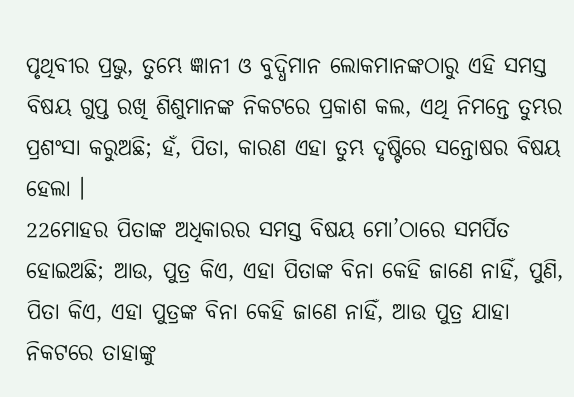ପୃଥିବୀର ପ୍ରଭୁ, ତୁମ୍ଭେ ଜ୍ଞାନୀ ଓ ବୁଦ୍ଧିମାନ ଲୋକମାନଙ୍କଠାରୁ ଏହି ସମସ୍ତ ବିଷୟ ଗୁପ୍ତ ରଖି ଶିଶୁମାନଙ୍କ ନିକଟରେ ପ୍ରକାଶ କଲ, ଏଥି ନିମନ୍ତେ ତୁମ୍ଭର ପ୍ରଶଂସା କରୁଅଛି; ହଁ, ପିତା, କାରଣ ଏହା ତୁମ୍ଭ ଦୃଷ୍ଟିରେ ସନ୍ତୋଷର ବିଷୟ ହେଲା ।
22ମୋହର ପିତାଙ୍କ ଅଧିକାରର ସମସ୍ତ ବିଷୟ ମୋ’ଠାରେ ସମର୍ପିତ ହୋଇଅଛି; ଆଉ, ପୁତ୍ର କିଏ, ଏହା ପିତାଙ୍କ ବିନା କେହି ଜାଣେ ନାହିଁ, ପୁଣି, ପିତା କିଏ, ଏହା ପୁତ୍ରଙ୍କ ବିନା କେହି ଜାଣେ ନାହିଁ, ଆଉ ପୁତ୍ର ଯାହା ନିକଟରେ ତାହାଙ୍କୁ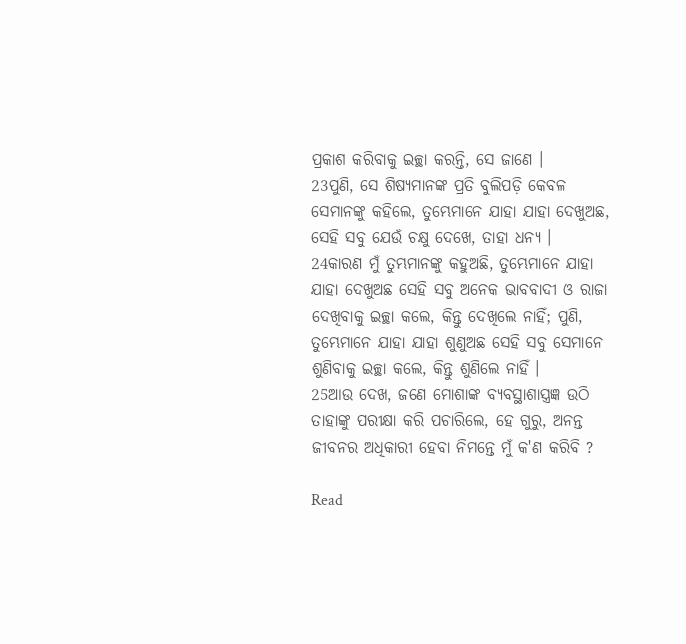ପ୍ରକାଶ କରିବାକୁ ଇଚ୍ଛା କରନ୍ତି, ସେ ଜାଣେ ।
23ପୁଣି, ସେ ଶିଷ୍ୟମାନଙ୍କ ପ୍ରତି ବୁଲିପଡ଼ି କେବଳ ସେମାନଙ୍କୁ କହିଲେ, ତୁମ୍ଭେମାନେ ଯାହା ଯାହା ଦେଖୁଅଛ, ସେହି ସବୁ ଯେଉଁ ଚକ୍ଷୁ ଦେଖେ, ତାହା ଧନ୍ୟ ।
24କାରଣ ମୁଁ ତୁମ୍ଭମାନଙ୍କୁ କହୁଅଛି, ତୁମ୍ଭେମାନେ ଯାହା ଯାହା ଦେଖୁଅଛ ସେହି ସବୁ ଅନେକ ଭାବବାଦୀ ଓ ରାଜା ଦେଖିବାକୁ ଇଚ୍ଛା କଲେ, କିନ୍ତୁ ଦେଖିଲେ ନାହିଁ; ପୁଣି, ତୁମ୍ଭେମାନେ ଯାହା ଯାହା ଶୁଣୁଅଛ ସେହି ସବୁ ସେମାନେ ଶୁଣିବାକୁ ଇଚ୍ଛା କଲେ, କିନ୍ତୁ ଶୁଣିଲେ ନାହିଁ ।
25ଆଉ ଦେଖ, ଜଣେ ମୋଶାଙ୍କ ବ୍ୟବସ୍ଥାଶାସ୍ତ୍ରଜ୍ଞ ଉଠି ତାହାଙ୍କୁ ପରୀକ୍ଷା କରି ପଚାରିଲେ, ହେ ଗୁରୁ, ଅନନ୍ତ ଜୀବନର ଅଧିକାରୀ ହେବା ନିମନ୍ତେ ମୁଁ କ'ଣ କରିବି ?

Read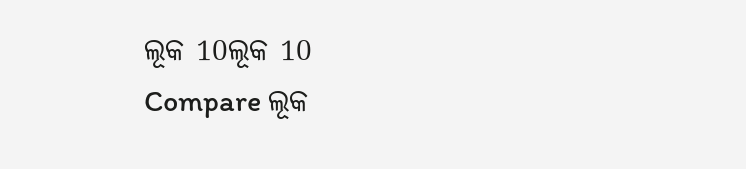ଲୂକ 10ଲୂକ 10
Compare ଲୂକ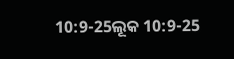10:9-25ଲୂକ 10:9-25